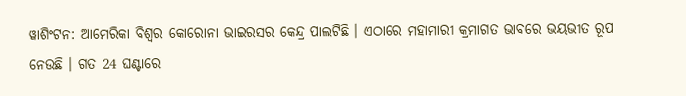ୱାଶିଂଟନ: ଆମେରିକା ବିଶ୍ୱର କୋରୋନା ଭାଇରସର କେନ୍ଦ୍ର ପାଲଟିଛି । ଏଠାରେ ମହାମାରୀ କ୍ରମାଗତ ଭାବରେ ଭୟଭୀତ ରୂପ ନେଉଛି । ଗତ 24 ଘଣ୍ଟାରେ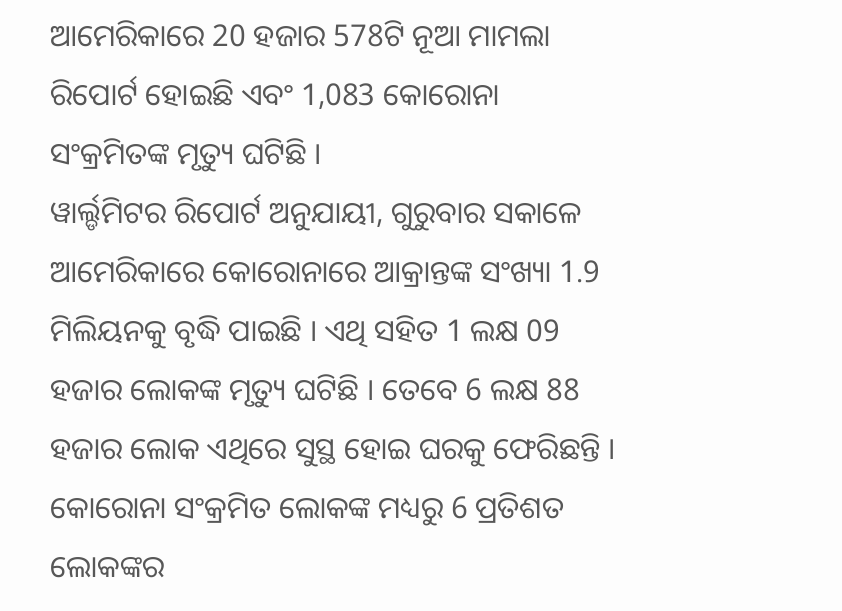ଆମେରିକାରେ 20 ହଜାର 578ଟି ନୂଆ ମାମଲା ରିପୋର୍ଟ ହୋଇଛି ଏବଂ 1,083 କୋରୋନା ସଂକ୍ରମିତଙ୍କ ମୃତ୍ୟୁ ଘଟିଛି ।
ୱାର୍ଲ୍ଡମିଟର ରିପୋର୍ଟ ଅନୁଯାୟୀ, ଗୁରୁବାର ସକାଳେ ଆମେରିକାରେ କୋରୋନାରେ ଆକ୍ରାନ୍ତଙ୍କ ସଂଖ୍ୟା 1.9 ମିଲିୟନକୁ ବୃଦ୍ଧି ପାଇଛି । ଏଥି ସହିତ 1 ଲକ୍ଷ 09 ହଜାର ଲୋକଙ୍କ ମୃତ୍ୟୁ ଘଟିଛି । ତେବେ 6 ଲକ୍ଷ 88 ହଜାର ଲୋକ ଏଥିରେ ସୁସ୍ଥ ହୋଇ ଘରକୁ ଫେରିଛନ୍ତି । କୋରୋନା ସଂକ୍ରମିତ ଲୋକଙ୍କ ମଧ୍ୟରୁ 6 ପ୍ରତିଶତ ଲୋକଙ୍କର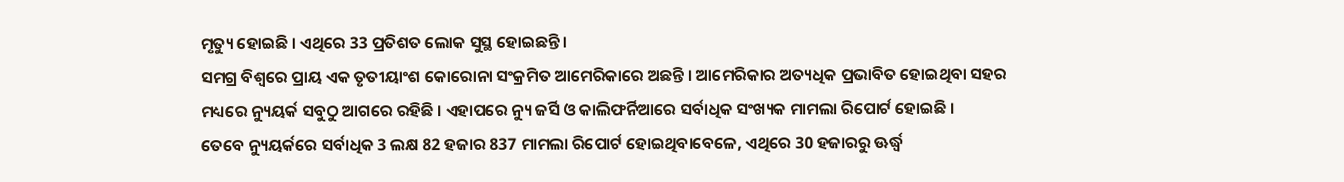ମୃତ୍ୟୁ ହୋଇଛି । ଏଥିରେ 33 ପ୍ରତିଶତ ଲୋକ ସୁସ୍ଥ ହୋଇଛନ୍ତି ।
ସମଗ୍ର ବିଶ୍ୱରେ ପ୍ରାୟ ଏକ ତୃତୀୟାଂଶ କୋରୋନା ସଂକ୍ରମିତ ଆମେରିକାରେ ଅଛନ୍ତି । ଆମେରିକାର ଅତ୍ୟଧିକ ପ୍ରଭାବିତ ହୋଇଥିବା ସହର ମଧ୍ୟରେ ନ୍ୟୁୟର୍କ ସବୁଠୁ ଆଗରେ ରହିଛି । ଏହାପରେ ନ୍ୟୁ ଜର୍ସି ଓ କାଲିଫର୍ନିଆରେ ସର୍ବାଧିକ ସଂଖ୍ୟକ ମାମଲା ରିପୋର୍ଟ ହୋଇଛି ।
ତେବେ ନ୍ୟୁୟର୍କରେ ସର୍ବାଧିକ 3 ଲକ୍ଷ 82 ହଜାର 837 ମାମଲା ରିପୋର୍ଟ ହୋଇଥିବାବେଳେ, ଏଥିରେ 30 ହଜାରରୁ ଊର୍ଦ୍ଧ୍ବ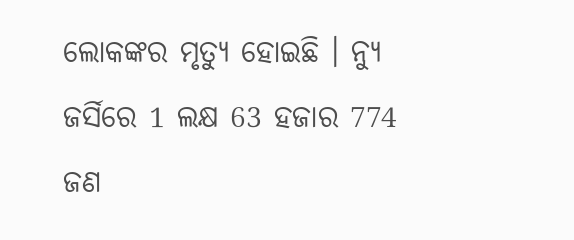ଲୋକଙ୍କର ମୃତ୍ୟୁ ହୋଇଛି । ନ୍ୟୁ ଜର୍ସିରେ 1 ଲକ୍ଷ 63 ହଜାର 774 ଜଣ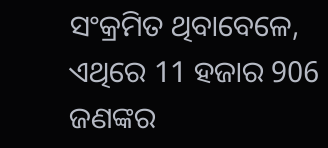ସଂକ୍ରମିତ ଥିବାବେଳେ, ଏଥିରେ 11 ହଜାର 906 ଜଣଙ୍କର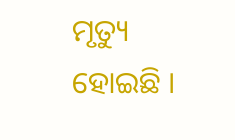ମୃତ୍ୟୁ ହୋଇଛି ।